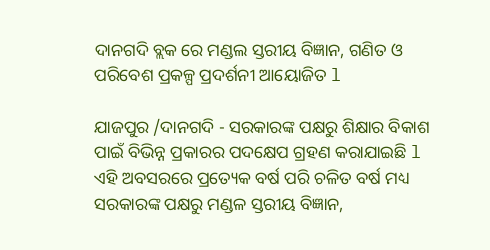ଦାନଗଦି ବ୍ଲକ ରେ ମଣ୍ଡଲ ସ୍ତରୀୟ ବିଜ୍ଞାନ, ଗଣିତ ଓ ପରିବେଶ ପ୍ରକଳ୍ପ ପ୍ରଦର୍ଶନୀ ଆୟୋଜିତ l

ଯାଜପୁର /ଦାନଗଦି - ସରକାରଙ୍କ ପକ୍ଷରୁ ଶିକ୍ଷାର ବିକାଶ ପାଇଁ ବିଭିନ୍ନ ପ୍ରକାରର ପଦକ୍ଷେପ ଗ୍ରହଣ କରାଯାଇଛି l ଏହି ଅବସରରେ ପ୍ରତ୍ୟେକ ବର୍ଷ ପରି ଚଳିତ ବର୍ଷ ମଧ୍ୟ ସରକାରଙ୍କ ପକ୍ଷରୁ ମଣ୍ଡଳ ସ୍ତରୀୟ ବିଜ୍ଞାନ,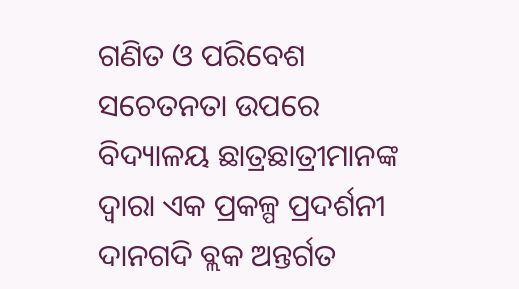ଗଣିତ ଓ ପରିବେଶ ସଚେତନତା ଉପରେ ବିଦ୍ୟାଳୟ ଛାତ୍ରଛାତ୍ରୀମାନଙ୍କ ଦ୍ବାରା ଏକ ପ୍ରକଳ୍ପ ପ୍ରଦର୍ଶନୀ ଦାନଗଦି ବ୍ଲକ ଅନ୍ତର୍ଗତ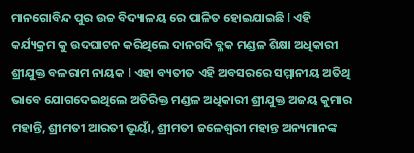ମାନଗୋବିନ୍ଦ ପୁର ଉଚ୍ଚ ବିଦ୍ୟାଳୟ ରେ ପାଳିତ ହୋଇଯାଇଛି l ଏହି କର୍ଯ୍ୟକ୍ରମ କୁ ଉଦଘାଟନ କରିଥିଲେ ଦାନଗଦି ବ୍ଳକ ମଣ୍ଡଳ ଶିକ୍ଷା ଅଧିକାରୀ ଶ୍ରୀଯୁକ୍ତ ବଳରାମ ନାୟକ l ଏହା ବ୍ୟତୀତ ଏହି ଅବସରରେ ସମ୍ମାନୀୟ ଅତିଥି ଭାବେ ଯୋଗଦେଇଥିଲେ ଅତିରିକ୍ତ ମଣ୍ଡଳ ଅଧିକାରୀ ଶ୍ରୀଯୁକ୍ତ ଅଜୟ କୁମାର ମହାନ୍ତି, ଶ୍ରୀମତୀ ଆରତୀ ଭୂୟାଁ, ଶ୍ରୀମତୀ ଜଳେଶ୍ଵରୀ ମହାନ୍ତ ଅନ୍ୟମାନଙ୍କ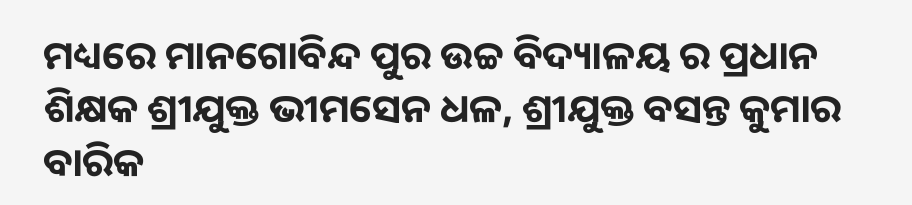ମଧ୍ୟରେ ମାନଗୋବିନ୍ଦ ପୁର ଉଚ୍ଚ ବିଦ୍ୟାଳୟ ର ପ୍ରଧାନ ଶିକ୍ଷକ ଶ୍ରୀଯୁକ୍ତ ଭୀମସେନ ଧଳ, ଶ୍ରୀଯୁକ୍ତ ବସନ୍ତ କୁମାର ବାରିକ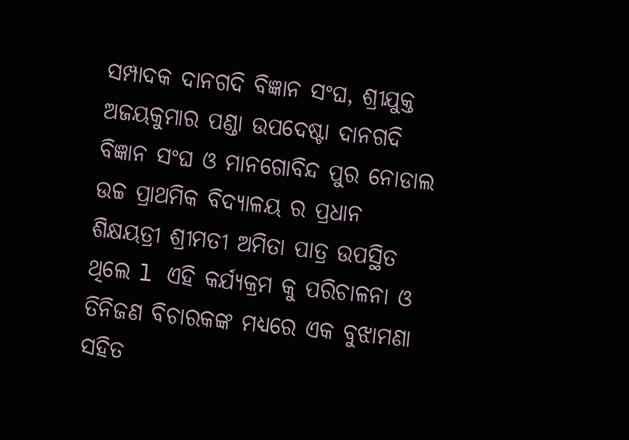ସମ୍ପାଦକ ଦାନଗଦି ବିଜ୍ଞାନ ସଂଘ, ଶ୍ରୀଯୁକ୍ତ ଅଜୟକୁମାର ପଣ୍ଡା ଉପଦେଷ୍ଟା ଦାନଗଦି ବିଜ୍ଞାନ ସଂଘ ଓ ମାନଗୋବିନ୍ଦ ପୁର ନୋଡାଲ ଉଚ୍ଚ ପ୍ରାଥମିକ ବିଦ୍ୟାଳୟ ର ପ୍ରଧାନ ଶିକ୍ଷୟତ୍ରୀ ଶ୍ରୀମତୀ ଅମିତା ପାତ୍ର ଉପସ୍ଥିତ ଥିଲେ l ଏହି କର୍ଯ୍ୟକ୍ରମ କୁ ପରିଚାଳନା ଓ ତିନିଜଣ ବିଚାରକଙ୍କ ମଧ୍ୟରେ ଏକ ବୁଝାମଣା ସହିତ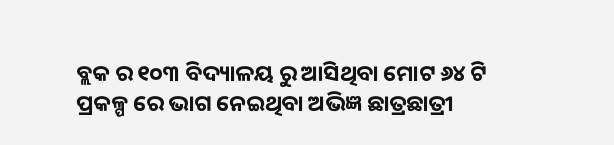ବ୍ଲକ ର ୧୦୩ ବିଦ୍ୟାଳୟ ରୁ ଆସିଥିବା ମୋଟ ୬୪ ଟି ପ୍ରକଳ୍ପ ରେ ଭାଗ ନେଇଥିବା ଅଭିଜ୍ଞ ଛାତ୍ରଛାତ୍ରୀ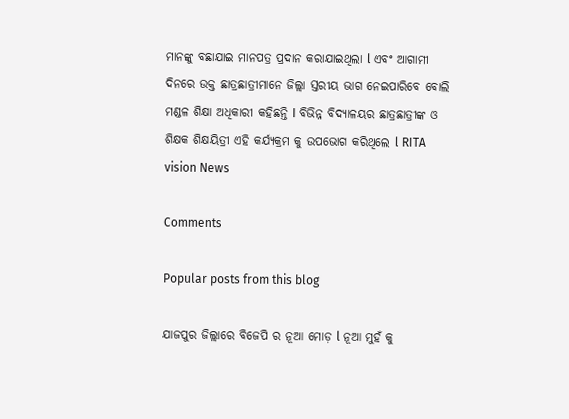ମାନଙ୍କୁ ବଛାଯାଇ ମାନପତ୍ର ପ୍ରଦାନ କରାଯାଇଥିଲା l ଏବଂ ଆଗାମୀ ଦିନରେ ଉକ୍ତ ଛାତ୍ରଛାତ୍ରୀମାନେ ଜିଲ୍ଲା ସ୍ତରୀୟ ଭାଗ ନେଇପାରିବେ ବୋଲି ମଣ୍ଡଳ ଶିକ୍ଷା ଅଧିକାରୀ କହିଛନ୍ତି I ବିଭିନ୍ନ ବିଦ୍ୟାଳୟର ଛାତ୍ରଛାତ୍ରୀଙ୍କ ଓ ଶିକ୍ଷକ ଶିକ୍ଷୟିତ୍ରୀ ଏହି କର୍ଯ୍ୟକ୍ରମ କୁ ଉପଭୋଗ କରିଥିଲେ l RITA vision News

Comments

Popular posts from this blog

ଯାଜପୁର ଜିଲ୍ଲାରେ ବିଜେପି ର ନୂଆ ମୋଡ଼ l ନୂଆ ମୁହଁ କୁ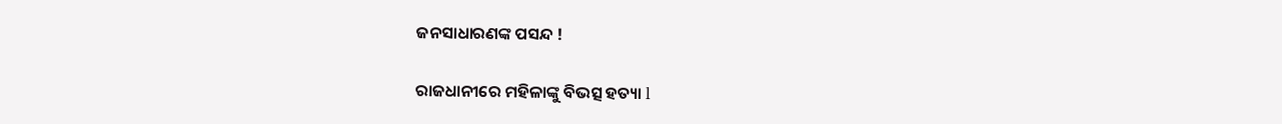ଜନସାଧାରଣଙ୍କ ପସନ୍ଦ !

ରାଜଧାନୀରେ ମହିଳାଙ୍କୁ ବିଭତ୍ସ ହତ୍ୟା l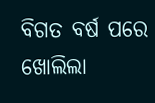ବିଗତ ବର୍ଷ ପରେ ଖୋଲିଲା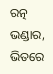ରତ୍ନ ଭଣ୍ଡାର, ଭିତରେ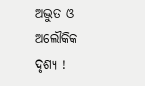ଅଦ୍ଭୁତ ଓ ଅଲୌକିକ ଦୃଶ୍ୟ !